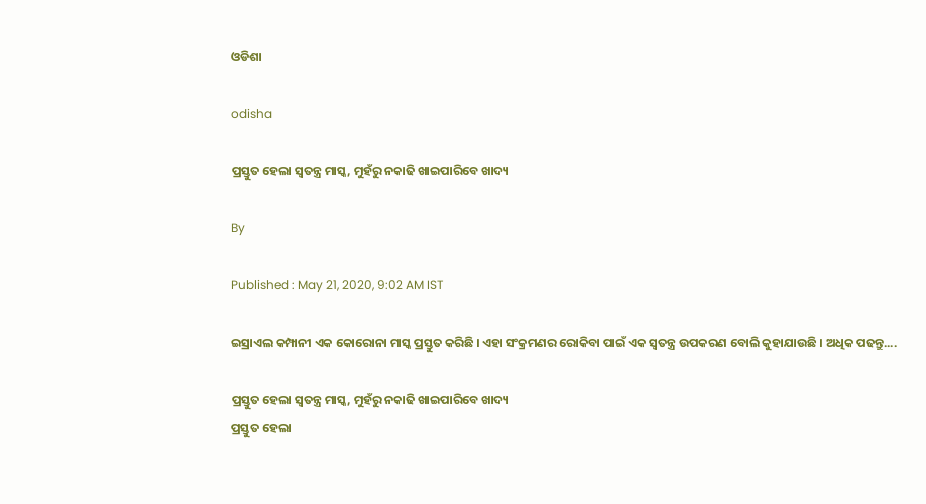ଓଡିଶା

odisha

ପ୍ରସ୍ତୁତ ହେଲା ସ୍ବତନ୍ତ୍ର ମାସ୍କ, ମୁହଁରୁ ନକାଢି ଖାଇପାରିବେ ଖାଦ୍ୟ

By

Published : May 21, 2020, 9:02 AM IST

ଇସ୍ରାଏଲ କମ୍ପାନୀ ଏକ କୋରୋନା ମାସ୍କ ପ୍ରସ୍ତୁତ କରିଛି । ଏହା ସଂକ୍ରମଣର ରୋକିବା ପାଇଁ ଏକ ସ୍ୱତନ୍ତ୍ର ଉପକରଣ ବୋଲି କୁହାଯାଉଛି । ଅଧିକ ପଢନ୍ତୁ....

ପ୍ରସ୍ତୁତ ହେଲା ସ୍ବତନ୍ତ୍ର ମାସ୍କ, ମୁହଁରୁ ନକାଢି ଖାଇପାରିବେ ଖାଦ୍ୟ
ପ୍ରସ୍ତୁତ ହେଲା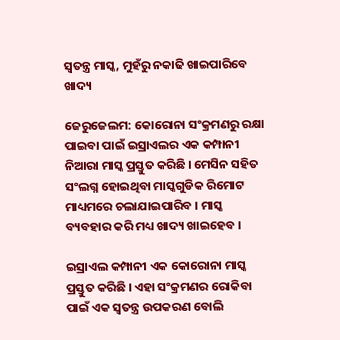ସ୍ବତନ୍ତ୍ର ମାସ୍କ, ମୁହଁରୁ ନକାଢି ଖାଇପାରିବେ ଖାଦ୍ୟ

ଜେରୁଜେଲମ: କୋରୋନା ସଂକ୍ରମଣରୁ ରକ୍ଷା ପାଇବା ପାଇଁ ଇସ୍ରାଏଲର ଏକ କମ୍ପାନୀ ନିଆରା ମାସ୍କ ପ୍ରସ୍ତୁତ କରିଛି । ମେସିନ ସହିତ ସଂଲଗ୍ନ ହୋଇଥିବା ମାସ୍କଗୁଡିକ ରିମୋଟ ମାଧ୍ୟମରେ ଚଲାଯାଇପାରିବ । ମାସ୍କ ବ୍ୟବହାର କରି ମଧ୍ୟ ଖାଦ୍ୟ ଖାଇହେବ ।

ଇସ୍ରାଏଲ କମ୍ପାନୀ ଏକ କୋରୋନା ମାସ୍କ ପ୍ରସ୍ତୁତ କରିଛି । ଏହା ସଂକ୍ରମଣର ରୋକିବା ପାଇଁ ଏକ ସ୍ୱତନ୍ତ୍ର ଉପକରଣ ବୋଲି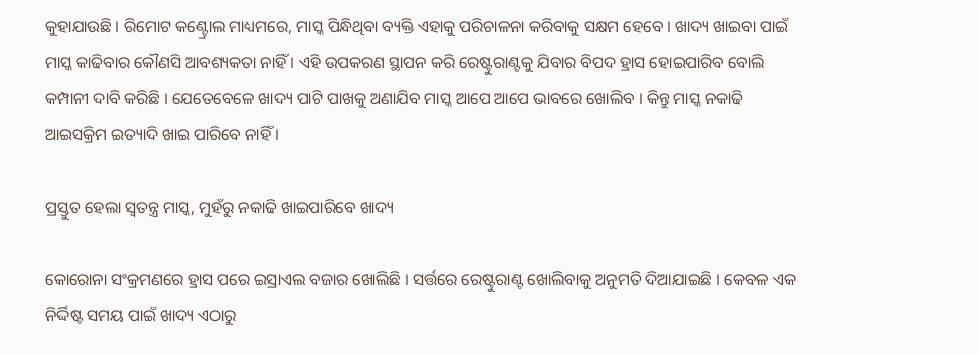କୁହାଯାଉଛି । ରିମୋଟ କଣ୍ଟ୍ରୋଲ ମାଧ୍ୟମରେ, ମାସ୍କ ପିନ୍ଧିଥିବା ବ୍ୟକ୍ତି ଏହାକୁ ପରିଚାଳନା କରିବାକୁ ସକ୍ଷମ ହେବେ । ଖାଦ୍ୟ ଖାଇବା ପାଇଁ ମାସ୍କ କାଢିବାର କୌଣସି ଆବଶ୍ୟକତା ନାହିଁ । ଏହି ଉପକରଣ ସ୍ଥାପନ କରି ରେଷ୍ଟୁରାଣ୍ଟକୁ ଯିବାର ବିପଦ ହ୍ରାସ ହୋଇପାରିବ ବୋଲି କମ୍ପାନୀ ଦାବି କରିଛି । ଯେତେବେଳେ ଖାଦ୍ୟ ପାଟି ପାଖକୁ ଅଣାଯିବ ମାସ୍କ ଆପେ ଆପେ ଭାବରେ ଖୋଲିବ । କିନ୍ତୁ ମାସ୍କ ନକାଢି ଆଇସକ୍ରିମ ଇତ୍ୟାଦି ଖାଇ ପାରିବେ ନାହିଁ ।

ପ୍ରସ୍ତୁତ ହେଲା ସ୍ବତନ୍ତ୍ର ମାସ୍କ, ମୁହଁରୁ ନକାଢି ଖାଇପାରିବେ ଖାଦ୍ୟ

କୋରୋନା ସଂକ୍ରମଣରେ ହ୍ରାସ ପରେ ଇସ୍ରାଏଲ ବଜାର ଖୋଲିଛି । ସର୍ତ୍ତରେ ରେଷ୍ଟୁରାଣ୍ଟ ଖୋଲିବାକୁ ଅନୁମତି ଦିଆଯାଇଛି । କେବଳ ଏକ ନିର୍ଦ୍ଦିଷ୍ଟ ସମୟ ପାଇଁ ଖାଦ୍ୟ ଏଠାରୁ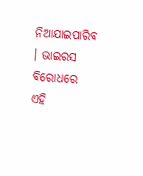ନିଆଯାଇପାରିବ । ଭାଇରସ ବିରୋଧରେ ଏହି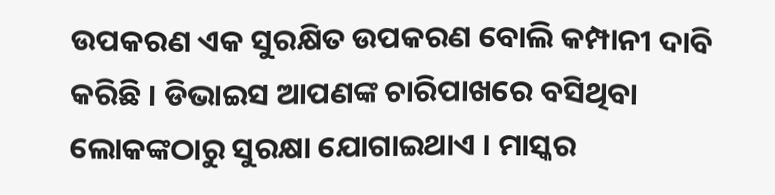ଉପକରଣ ଏକ ସୁରକ୍ଷିତ ଉପକରଣ ବୋଲି କମ୍ପାନୀ ଦାବି କରିଛି । ଡିଭାଇସ ଆପଣଙ୍କ ଚାରିପାଖରେ ବସିଥିବା ଲୋକଙ୍କଠାରୁ ସୁରକ୍ଷା ଯୋଗାଇଥାଏ । ମାସ୍କର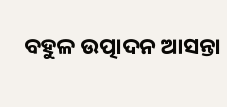ବହୁଳ ଉତ୍ପାଦନ ଆସନ୍ତା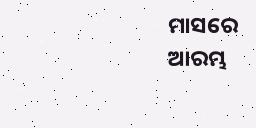ମାସରେ ଆରମ୍ଭ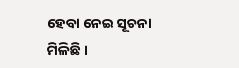ହେବା ନେଇ ସୂଚନା ମିଳିଛି ।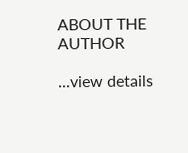ABOUT THE AUTHOR

...view details